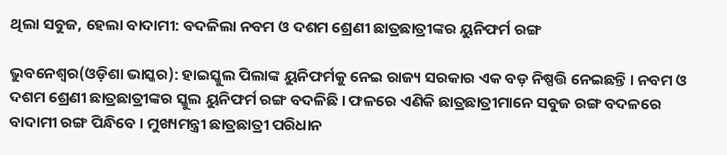ଥିଲା ସବୁଜ, ହେଲା ବାଦାମୀ: ବଦଳିଲା ନବମ ଓ ଦଶମ ଶ୍ରେଣୀ ଛାତ୍ରଛାତ୍ରୀଙ୍କର ୟୁନିଫର୍ମ ରଙ୍ଗ

ଭୁବନେଶ୍ୱର(ଓଡ଼ିଶା ଭାସ୍କର): ହାଇସ୍କୁଲ ପିଲାଙ୍କ ୟୁନିଫର୍ମକୁ ନେଇ ରାଜ୍ୟ ସରକାର ଏକ ବଡ଼ ନିଷ୍ପତ୍ତି ନେଇଛନ୍ତି । ନବମ ଓ ଦଶମ ଶ୍ରେଣୀ ଛାତ୍ରଛାତ୍ରୀଙ୍କର ସ୍କୁଲ ୟୁନିଫର୍ମ ରଙ୍ଗ ବଦଳିଛି । ଫଳରେ ଏଣିକି ଛାତ୍ରଛାତ୍ରୀମାନେ ସବୁଜ ରଙ୍ଗ ବଦଳରେ ବାଦାମୀ ରଙ୍ଗ ପିନ୍ଧିବେ । ମୁଖ୍ୟମନ୍ତ୍ରୀ ଛାତ୍ରଛାତ୍ରୀ ପରିଧାନ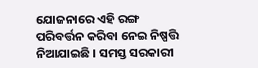ଯୋଜନାରେ ଏହି ରଙ୍ଗ ପରିବର୍ତ୍ତନ କରିବା ନେଇ ନିଷ୍ପତ୍ତି ନିଆଯାଇଛି । ସମସ୍ତ ସରକାରୀ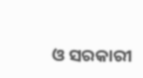ଓ ସରକାରୀ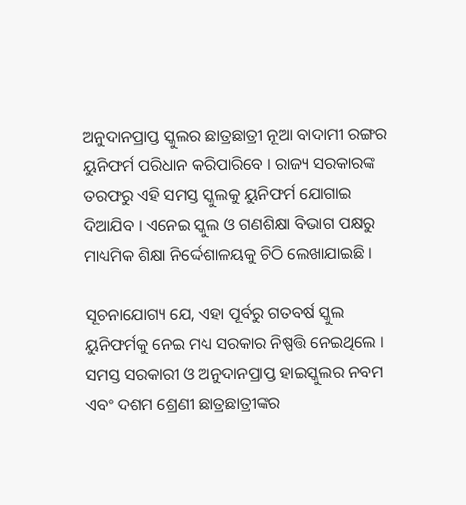ଅନୁଦାନପ୍ରାପ୍ତ ସ୍କୁଲର ଛାତ୍ରଛାତ୍ରୀ ନୂଆ ବାଦାମୀ ରଙ୍ଗର ୟୁନିଫର୍ମ ପରିଧାନ କରିପାରିବେ । ରାଜ୍ୟ ସରକାରଙ୍କ ତରଫରୁ ଏହି ସମସ୍ତ ସ୍କୁଲକୁ ୟୁନିଫର୍ମ ଯୋଗାଇ ଦିଆଯିବ । ଏନେଇ ସ୍କୁଲ ଓ ଗଣଶିକ୍ଷା ବିଭାଗ ପକ୍ଷରୁ ମାଧ୍ୟମିକ ଶିକ୍ଷା ନିର୍ଦ୍ଦେଶାଳୟକୁ ଚିଠି ଲେଖାଯାଇଛି ।

ସୂଚନାଯୋଗ୍ୟ ଯେ, ଏହା ପୂର୍ବରୁ ଗତବର୍ଷ ସ୍କୁଲ ୟୁନିଫର୍ମକୁ ନେଇ ମଧ୍ୟ ସରକାର ନିଷ୍ପତ୍ତି ନେଇଥିଲେ । ସମସ୍ତ ସରକାରୀ ଓ ଅନୁଦାନପ୍ରାପ୍ତ ହାଇସ୍କୁଲର ନବମ ଏବଂ ଦଶମ ଶ୍ରେଣୀ ଛାତ୍ରଛାତ୍ରୀଙ୍କର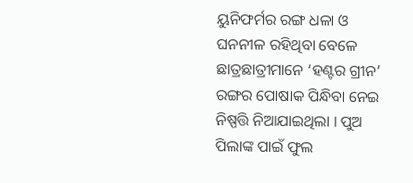ୟୁନିଫର୍ମର ରଙ୍ଗ ଧଳା ଓ ଘନନୀଳ ରହିଥିବା ବେଳେ ଛାତ୍ରଛାତ୍ରୀମାନେ ‘ହଣ୍ଟର ଗ୍ରୀନ’ ରଙ୍ଗର ପୋଷାକ ପିନ୍ଧିବା ନେଇ ନିଷ୍ପତ୍ତି ନିଆଯାଇଥିଲା । ପୁଅ ପିଲାଙ୍କ ପାଇଁ ଫୁଲ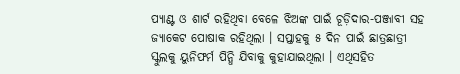ପ୍ୟାଣ୍ଟ ଓ ଶାର୍ଟ ରହିଥିବା ବେଳେ ଝିଅଙ୍କ ପାଇଁ ଚୂଡ଼ିଦାର-ପଞ୍ଜାବୀ ସହ ଜ୍ୟାକେଟ ପୋଷାକ ରହିଥିଲା । ସପ୍ତାହକୁ ୫ ଦିନ ପାଇଁ ଛାତ୍ରଛାତ୍ରୀ ସ୍କୁଲକୁ ୟୁନିଫର୍ମ ପିନ୍ଧି ଯିବାକୁ କୁହାଯାଇଥିଲା । ଏଥିସହିତ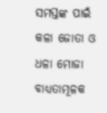ସମସ୍ତଙ୍କ ପାଇଁ କଳା ଜୋତା ଓ ଧଳା ମୋଜା ବାଧ୍ୟତାମୂଳକ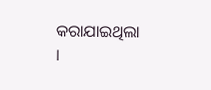କରାଯାଇଥିଲା ।